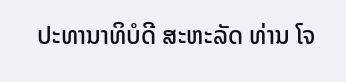ປະທານາທິບໍດີ ສະຫະລັດ ທ່ານ ໂຈ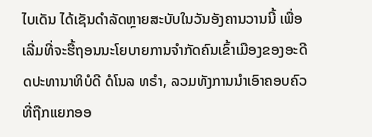ໄບເດັນ ໄດ້ເຊັນດຳລັດຫຼາຍສະບັບໃນວັນອັງຄານວານນີ້ ເພື່ອເລີ່ມທີ່ຈະຮື້ຖອນນະໂຍບາຍການຈຳກັດຄົນເຂົ້າເມືອງຂອງອະດີດປະທານາທິບໍດີ ດໍໂນລ ທຣຳ, ລວມທັງການນຳເອົາຄອບຄົວທີ່ຖືກແຍກອອ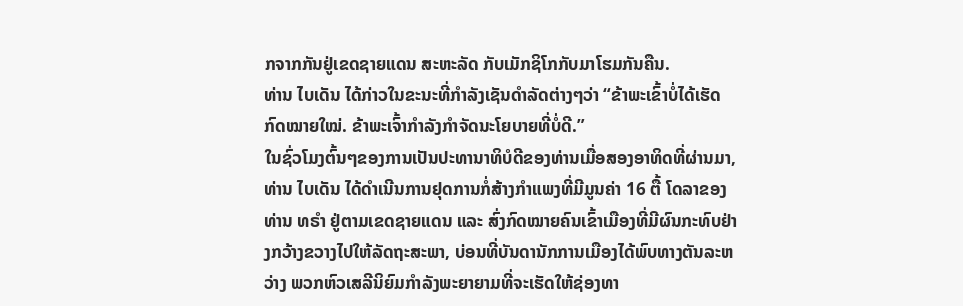ກຈາກກັນຢູ່ເຂດຊາຍແດນ ສະຫະລັດ ກັບເມັກຊິໂກກັບມາໂຮມກັນຄືນ.
ທ່ານ ໄບເດັນ ໄດ້ກ່າວໃນຂະນະທີ່ກຳລັງເຊັນດຳລັດຕ່າງໆວ່າ “ຂ້າພະເຂົ້າບໍ່ໄດ້ເຮັດກົດໝາຍໃໝ່. ຂ້າພະເຈົ້າກຳລັງກຳຈັດນະໂຍບາຍທີ່ບໍ່ດີ.”
ໃນຊົ່ວໂມງຕົ້ນໆຂອງການເປັນປະທານາທິບໍດີຂອງທ່ານເມື່ອສອງອາທິດທີ່ຜ່ານມາ, ທ່ານ ໄບເດັນ ໄດ້ດຳເນີນການຢຸດການກໍ່ສ້າງກຳແພງທີ່ມີມູນຄ່າ 16 ຕື້ ໂດລາຂອງທ່ານ ທຣຳ ຢູ່ຕາມເຂດຊາຍແດນ ແລະ ສົ່ງກົດໝາຍຄົນເຂົ້າເມືອງທີ່ມີຜົນກະທົບຢ່າງກວ້າງຂວາງໄປໃຫ້ລັດຖະສະພາ, ບ່ອນທີ່ບັນດານັກການເມືອງໄດ້ພົບທາງຕັນລະຫວ່າງ ພວກຫົວເສລີນິຍົມກຳລັງພະຍາຍາມທີ່ຈະເຮັດໃຫ້ຊ່ອງທາ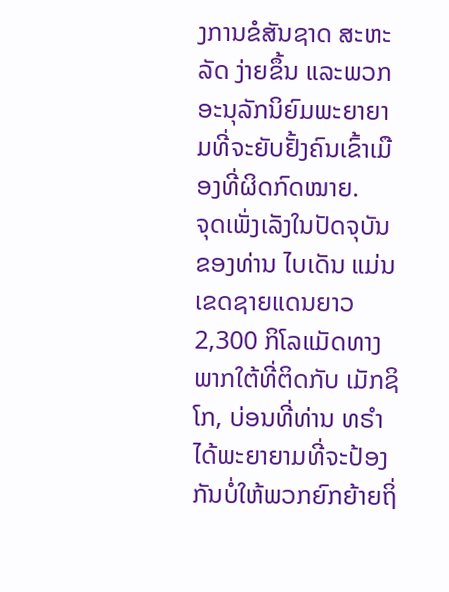ງການຂໍສັນຊາດ ສະຫະລັດ ງ່າຍຂຶ້ນ ແລະພວກອະນຸລັກນິຍົມພະຍາຍາມທີ່ຈະຍັບຢັ້ງຄົນເຂົ້າເມືອງທີ່ຜິດກົດໝາຍ.
ຈຸດເພັ່ງເລັງໃນປັດຈຸບັນຂອງທ່ານ ໄບເດັນ ແມ່ນເຂດຊາຍແດນຍາວ 2,300 ກິໂລແມັດທາງພາກໃຕ້ທີ່ຕິດກັບ ເມັກຊິໂກ, ບ່ອນທີ່ທ່ານ ທຣຳ ໄດ້ພະຍາຍາມທີ່ຈະປ້ອງກັນບໍ່ໃຫ້ພວກຍົກຍ້າຍຖິ່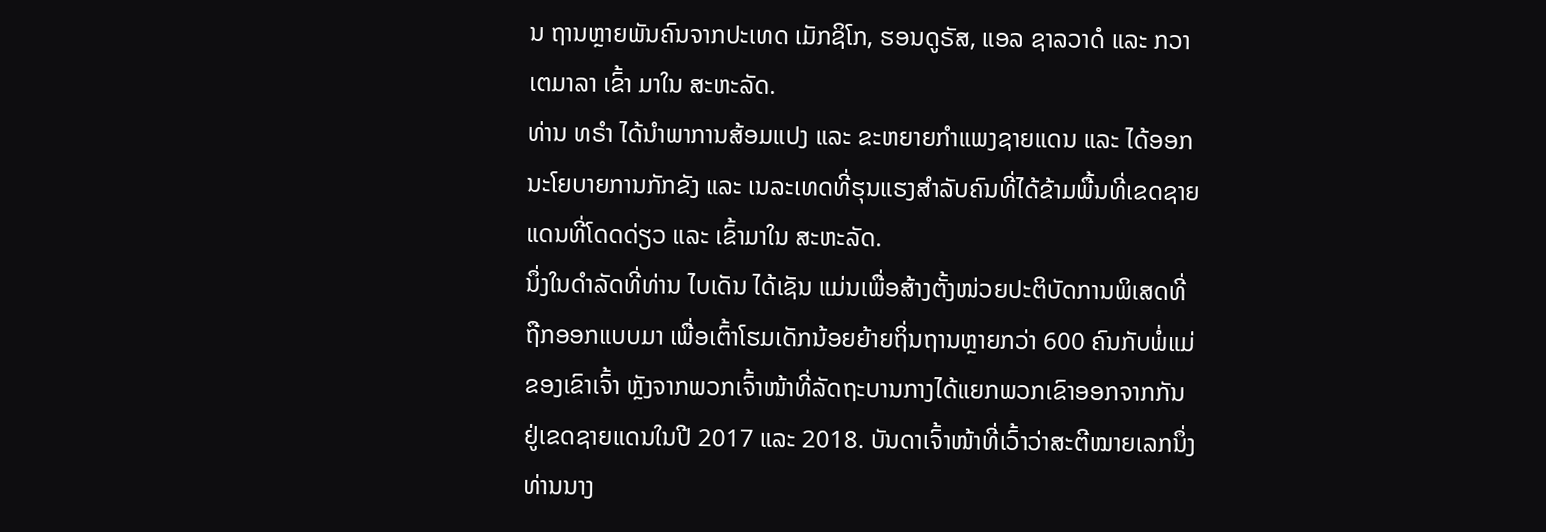ນ ຖານຫຼາຍພັນຄົນຈາກປະເທດ ເມັກຊິໂກ, ຮອນດູຣັສ, ແອລ ຊາລວາດໍ ແລະ ກວາເຕມາລາ ເຂົ້າ ມາໃນ ສະຫະລັດ.
ທ່ານ ທຣຳ ໄດ້ນຳພາການສ້ອມແປງ ແລະ ຂະຫຍາຍກຳແພງຊາຍແດນ ແລະ ໄດ້ອອກນະໂຍບາຍການກັກຂັງ ແລະ ເນລະເທດທີ່ຮຸນແຮງສຳລັບຄົນທີ່ໄດ້ຂ້າມພື້ນທີ່ເຂດຊາຍແດນທີ່ໂດດດ່ຽວ ແລະ ເຂົ້າມາໃນ ສະຫະລັດ.
ນຶ່ງໃນດຳລັດທີ່ທ່ານ ໄບເດັນ ໄດ້ເຊັນ ແມ່ນເພື່ອສ້າງຕັ້ງໜ່ວຍປະຕິບັດການພິເສດທີ່ຖືກອອກແບບມາ ເພື່ອເຕົ້າໂຮມເດັກນ້ອຍຍ້າຍຖິ່ນຖານຫຼາຍກວ່າ 600 ຄົນກັບພໍ່ແມ່ຂອງເຂົາເຈົ້າ ຫຼັງຈາກພວກເຈົ້າໜ້າທີ່ລັດຖະບານກາງໄດ້ແຍກພວກເຂົາອອກຈາກກັນຢູ່ເຂດຊາຍແດນໃນປີ 2017 ແລະ 2018. ບັນດາເຈົ້າໜ້າທີ່ເວົ້າວ່າສະຕີໝາຍເລກນຶ່ງທ່ານນາງ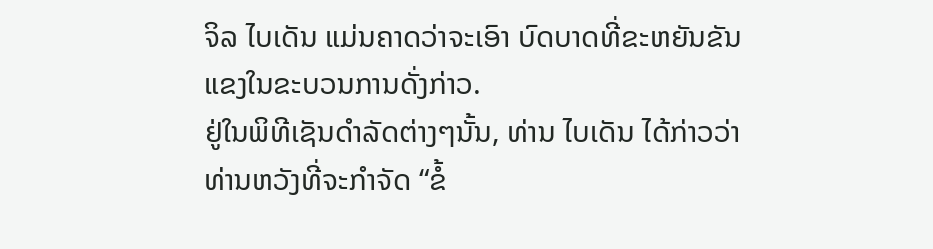ຈິລ ໄບເດັນ ແມ່ນຄາດວ່າຈະເອົາ ບົດບາດທີ່ຂະຫຍັນຂັນແຂງໃນຂະບວນການດັ່ງກ່າວ.
ຢູ່ໃນພິທີເຊັນດຳລັດຕ່າງໆນັ້ນ, ທ່ານ ໄບເດັນ ໄດ້ກ່າວວ່າທ່ານຫວັງທີ່ຈະກຳຈັດ “ຂໍ້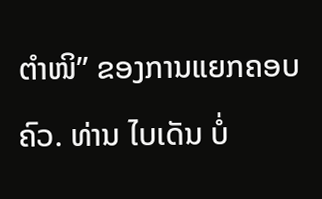ຕຳໜິ” ຂອງການແຍກຄອບຄົວ. ທ່ານ ໄບເດັນ ບໍ່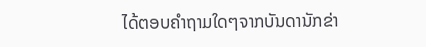ໄດ້ຕອບຄຳຖາມໃດໆຈາກບັນດານັກຂ່າ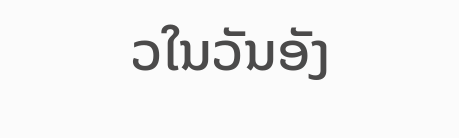ວໃນວັນອັງ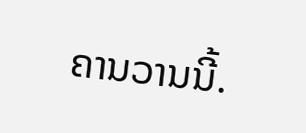ຄານວານນີ້.